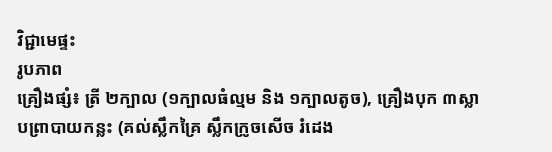វិជ្ជាមេផ្ទះ
រូបភាព
គ្រឿងផ្សំ៖ ត្រី ២ក្បាល (១ក្បាលធំល្មម និង ១ក្បាលតូច), គ្រឿងបុក ៣ស្លាបព្រាបាយកន្លះ (គល់ស្លឹកគ្រៃ ស្លឹកក្រូចសើច រំដេង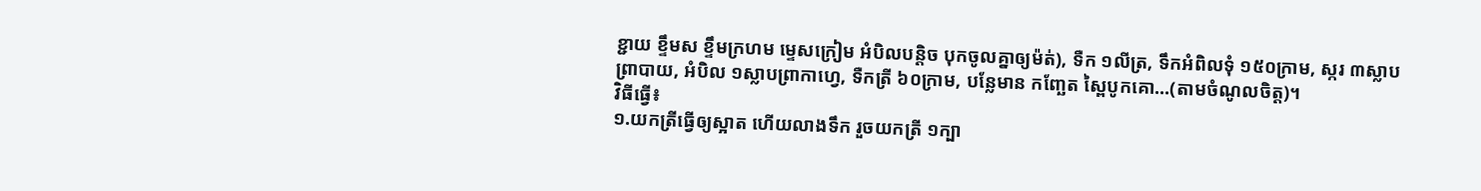ខ្ជាយ ខ្ទឹមស ខ្ទឹមក្រហម ម្ទេសក្រៀម អំបិលបន្តិច បុកចូលគ្នាឲ្យម៉ត់), ទឺក ១លីត្រ, ទឹកអំពិលទុំ ១៥០ក្រាម, ស្ករ ៣ស្លាបព្រាបាយ, អំបិល ១ស្លាបព្រាកាហ្វេ, ទឺកត្រី ៦០ក្រាម, បន្លែមាន កញ្ឆែត ស្ពៃបូកគោ…(តាមចំណូលចិត្ត)។
វិធីធ្វើ៖
១.យកត្រីធ្វើឲ្យស្អាត ហើយលាងទឹក រួចយកត្រី ១ក្បា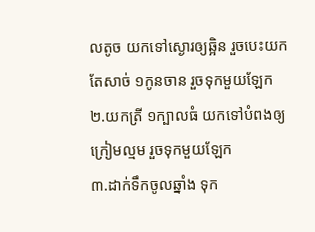លតូច យកទៅស្ងោរឲ្យឆ្អិន រួចបេះយកតែសាច់ ១កូនចាន រួចទុកមួយឡែក
២.យកត្រី ១ក្បាលធំ យកទៅបំពងឲ្យក្រៀមល្មម រួចទុកមួយឡែក
៣.ដាក់ទឹកចូលឆ្នាំង ទុក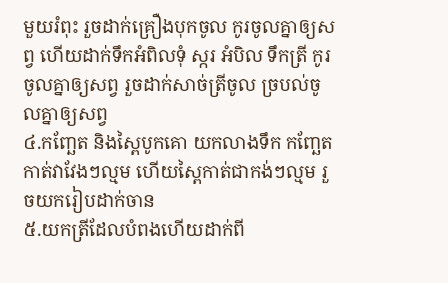មួយរំពុះ រួចដាក់គ្រឿងបុកចូល កូរចូលគ្នាឲ្យសព្វ ហើយដាក់ទឹកអំពិលទុំ ស្ករ អំបិល ទឹកត្រី កូរចូលគ្នាឲ្យសព្វ រួចដាក់សាច់ត្រីចូល ច្របល់ចូលគ្នាឲ្យសព្វ
៤.កញ្ឆែត និងស្ពៃបូកគោ យកលាងទឹក កញ្ឆែតកាត់វាវែងៗល្មម ហើយស្ពៃកាត់ជាកង់ៗល្មម រួចយករៀបដាក់ចាន
៥.យកត្រីដែលបំពងហើយដាក់ពី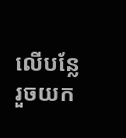លើបន្លែ រួចយក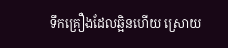ទឹកគ្រឿងដែលឆ្អិនហើយ ស្រោយ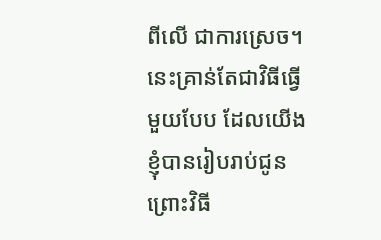ពីលើ ជាការស្រេច។ នេះគ្រាន់តែជាវិធីធ្វើមួយបែប ដែលយើងខ្ញុំបានរៀបរាប់ជូន ព្រោះវិធី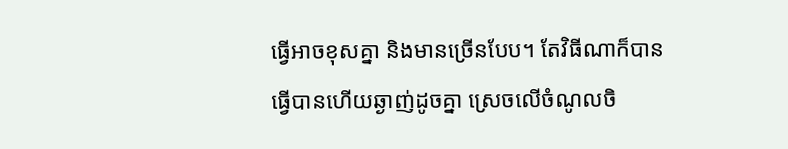ធ្វើអាចខុសគ្នា និងមានច្រើនបែប។ តែវិធីណាក៏បាន ធ្វើបានហើយឆ្ងាញ់ដូចគ្នា ស្រេចលើចំណូលចិ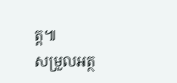ត្ត៕
សម្រួលអត្ថ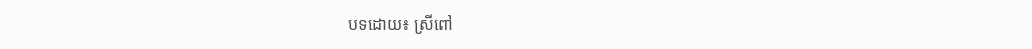បទដោយ៖ ស្រីពៅ